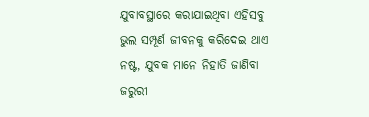ଯୁବାବସ୍ଥାରେ କରାଯାଇଥିବା ଏହିସବୁ ଭୁଲ ସମ୍ପୂର୍ଣ ଜୀବନକୁ କରିଦେଇ ଥାଏ ନଷ୍ଟ, ଯୁବକ ମାନେ ନିହାତି ଜାଣିବା ଜରୁରୀ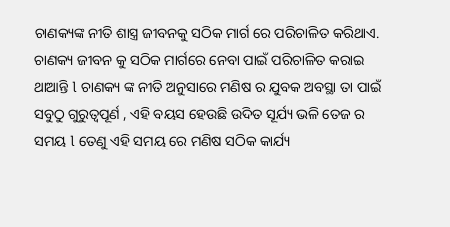ଚାଣକ୍ୟଙ୍କ ନୀତି ଶାସ୍ତ୍ର ଜୀବନକୁ ସଠିକ ମାର୍ଗ ରେ ପରିଚାଳିତ କରିଥାଏ. ଚାଣକ୍ୟ ଜୀବନ କୁ ସଠିକ ମାର୍ଗରେ ନେବା ପାଇଁ ପରିଚାଳିତ କରାଇ ଥାଆନ୍ତି l ଚାଣକ୍ୟ ଙ୍କ ନୀତି ଅନୁସାରେ ମଣିଷ ର ଯୁବକ ଅବସ୍ଥା ତା ପାଇଁ ସବୁଠୁ ଗୁରୁତ୍ୱପୂର୍ଣ , ଏହି ବୟସ ହେଉଛି ଉଦିତ ସୂର୍ଯ୍ୟ ଭଳି ତେଜ ର ସମୟ l ତେଣୁ ଏହି ସମୟ ରେ ମଣିଷ ସଠିକ କାର୍ଯ୍ୟ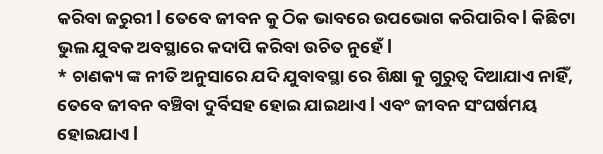କରିବା ଜରୁରୀ l ତେବେ ଜୀବନ କୁ ଠିକ ଭାବରେ ଉପଭୋଗ କରିପାରିବ l କିଛିଟା ଭୁଲ ଯୁବକ ଅବସ୍ଥାରେ କଦାପି କରିବା ଉଚିତ ନୁହେଁ l
* ଚାଣକ୍ୟ ଙ୍କ ନୀତି ଅନୁସାରେ ଯଦି ଯୁବାବସ୍ଥା ରେ ଶିକ୍ଷା କୁ ଗୁରୁତ୍ୱ ଦିଆଯାଏ ନାହିଁ, ତେବେ ଜୀବନ ବଞ୍ଚିବା ଦୁର୍ବିସହ ହୋଇ ଯାଇଥାଏ l ଏବଂ ଜୀବନ ସଂଘର୍ଷମୟ ହୋଇଯାଏ l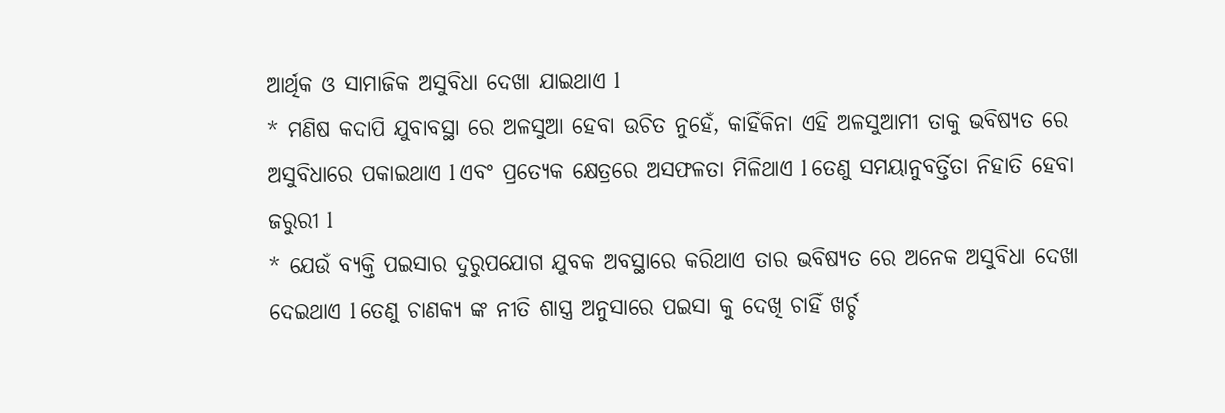ଆର୍ଥିକ ଓ ସାମାଜିକ ଅସୁବିଧା ଦେଖା ଯାଇଥାଏ l
* ମଣିଷ କଦାପି ଯୁବାବସ୍ଥା ରେ ଅଳସୁଆ ହେବା ଉଚିତ ନୁହେଁ, କାହିଁକିନା ଏହି ଅଳସୁଆମୀ ତାକୁ ଭବିଷ୍ୟତ ରେ ଅସୁବିଧାରେ ପକାଇଥାଏ l ଏବଂ ପ୍ରତ୍ୟେକ କ୍ଷେତ୍ରରେ ଅସଫଳତା ମିଳିଥାଏ l ତେଣୁ ସମୟାନୁବର୍ତ୍ତିତା ନିହାତି ହେବା ଜରୁରୀ l
* ଯେଉଁ ବ୍ୟକ୍ତି ପଇସାର ଦୁରୁପଯୋଗ ଯୁବକ ଅବସ୍ଥାରେ କରିଥାଏ ତାର ଭବିଷ୍ୟତ ରେ ଅନେକ ଅସୁବିଧା ଦେଖା ଦେଇଥାଏ l ତେଣୁ ଚାଣକ୍ୟ ଙ୍କ ନୀତି ଶାସ୍ତ୍ର ଅନୁସାରେ ପଇସା କୁ ଦେଖି ଚାହିଁ ଖର୍ଚ୍ଚ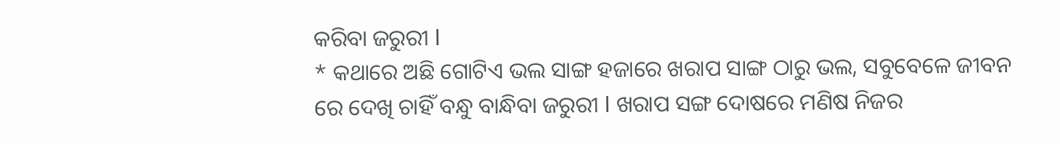କରିବା ଜରୁରୀ l
* କଥାରେ ଅଛି ଗୋଟିଏ ଭଲ ସାଙ୍ଗ ହଜାରେ ଖରାପ ସାଙ୍ଗ ଠାରୁ ଭଲ, ସବୁବେଳେ ଜୀବନ ରେ ଦେଖି ଚାହିଁ ବନ୍ଧୁ ବାନ୍ଧିବା ଜରୁରୀ l ଖରାପ ସଙ୍ଗ ଦୋଷରେ ମଣିଷ ନିଜର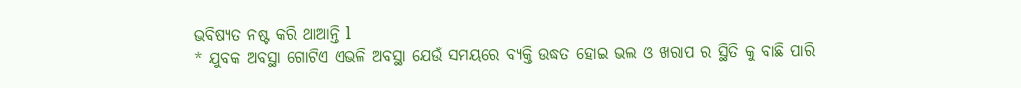ଭବିଷ୍ୟତ ନଷ୍ଟ କରି ଥାଆନ୍ତି l
* ଯୁବକ ଅବସ୍ଥା ଗୋଟିଏ ଏଭଳି ଅବସ୍ଥା ଯେଉଁ ସମୟରେ ବ୍ୟକ୍ତି ଉଦ୍ଧତ ହୋଇ ଭଲ ଓ ଖରାପ ର ସ୍ଥିତି କୁ ବାଛି ପାରି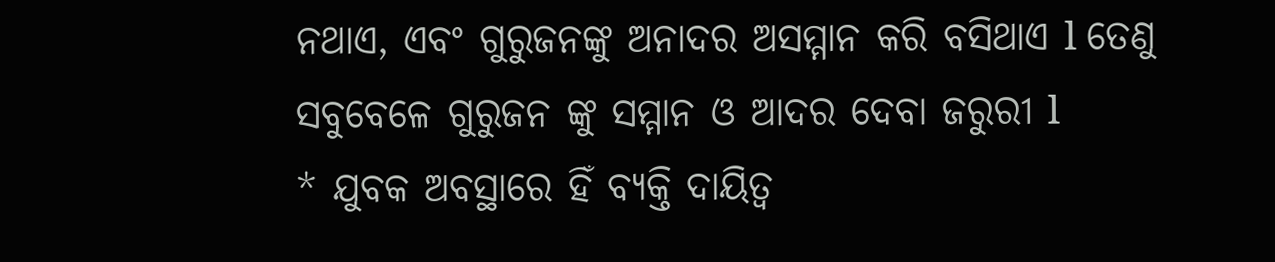ନଥାଏ, ଏବଂ ଗୁରୁଜନଙ୍କୁ ଅନାଦର ଅସମ୍ମାନ କରି ବସିଥାଏ l ତେଣୁ ସବୁବେଳେ ଗୁରୁଜନ ଙ୍କୁ ସମ୍ମାନ ଓ ଆଦର ଦେବା ଜରୁରୀ l
* ଯୁବକ ଅବସ୍ଥାରେ ହିଁ ବ୍ୟକ୍ତି ଦାୟିତ୍ୱ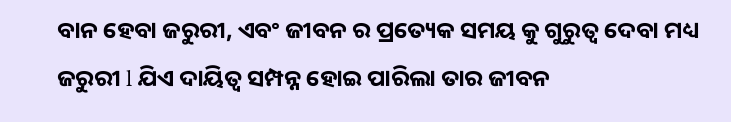ବାନ ହେବା ଜରୁରୀ, ଏବଂ ଜୀବନ ର ପ୍ରତ୍ୟେକ ସମୟ କୁ ଗୁରୁତ୍ୱ ଦେବା ମଧ୍ୟ ଜରୁରୀ l ଯିଏ ଦାୟିତ୍ୱ ସମ୍ପନ୍ନ ହୋଇ ପାରିଲା ତାର ଜୀବନ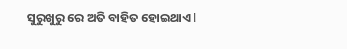ସୁରୁଖୁରୁ ରେ ଅତି ବାହିତ ହୋଇଥାଏ l